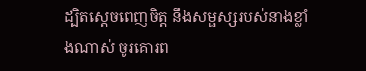ដ្បិតស្តេចពេញចិត្ត នឹងសម្ផស្សរបស់នាងខ្លាំងណាស់ ចូរគោរព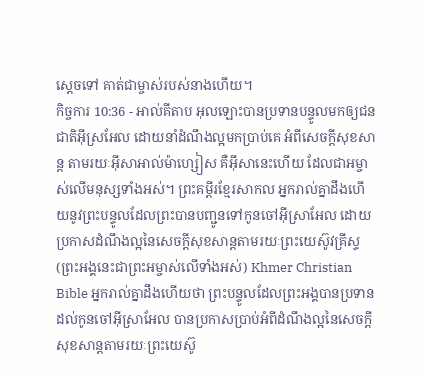ស្តេចទៅ គាត់ជាម្ចាស់របស់នាងហើយ។
កិច្ចការ 10:36 - អាល់គីតាប អុលឡោះបានប្រទានបន្ទូលមកឲ្យជនជាតិអ៊ីស្រអែល ដោយនាំដំណឹងល្អមកប្រាប់គេ អំពីសេចក្ដីសុខសាន្ដ តាមរយៈអ៊ីសាអាល់ម៉ាហ្សៀស គឺអ៊ីសានេះហើយ ដែលជាអម្ចាស់លើមនុស្សទាំងអស់។ ព្រះគម្ពីរខ្មែរសាកល អ្នករាល់គ្នាដឹងហើយនូវព្រះបន្ទូលដែលព្រះបានបញ្ជូនទៅកូនចៅអ៊ីស្រាអែល ដោយប្រកាសដំណឹងល្អនៃសេចក្ដីសុខសាន្តតាមរយៈព្រះយេស៊ូវគ្រីស្ទ (ព្រះអង្គនេះជាព្រះអម្ចាស់លើទាំងអស់) Khmer Christian Bible អ្នករាល់គ្នាដឹងហើយថា ព្រះបន្ទូលដែលព្រះអង្គបានប្រទានដល់កូនចៅអ៊ីស្រាអែល បានប្រកាសប្រាប់អំពីដំណឹងល្អនៃសេចក្ដីសុខសាន្ដតាមរយៈព្រះយេស៊ូ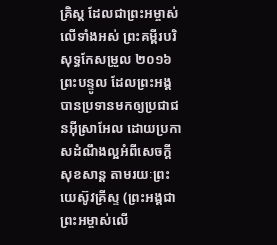គ្រិស្ដ ដែលជាព្រះអម្ចាស់លើទាំងអស់ ព្រះគម្ពីរបរិសុទ្ធកែសម្រួល ២០១៦ ព្រះបន្ទូល ដែលព្រះអង្គបានប្រទានមកឲ្យប្រជាជនអ៊ីស្រាអែល ដោយប្រកាសដំណឹងល្អអំពីសេចក្តីសុខសាន្ត តាមរយៈព្រះយេស៊ូវគ្រីស្ទ (ព្រះអង្គជាព្រះអម្ចាស់លើ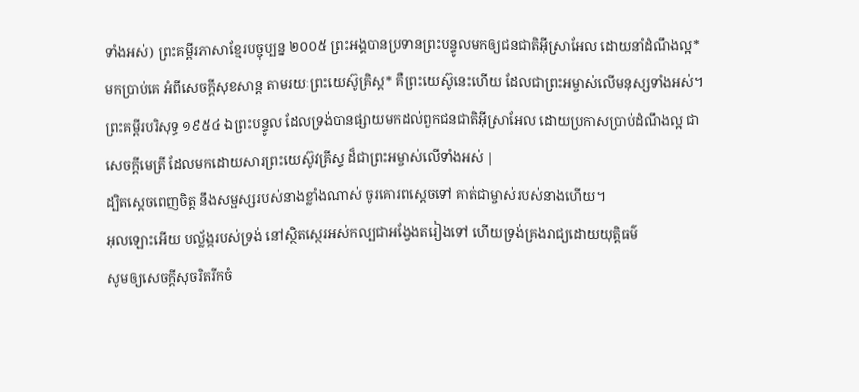ទាំងអស់) ព្រះគម្ពីរភាសាខ្មែរបច្ចុប្បន្ន ២០០៥ ព្រះអង្គបានប្រទានព្រះបន្ទូលមកឲ្យជនជាតិអ៊ីស្រាអែល ដោយនាំដំណឹងល្អ*មកប្រាប់គេ អំពីសេចក្ដីសុខសាន្ត តាមរយៈព្រះយេស៊ូគ្រិស្ត* គឺព្រះយេស៊ូនេះហើយ ដែលជាព្រះអម្ចាស់លើមនុស្សទាំងអស់។ ព្រះគម្ពីរបរិសុទ្ធ ១៩៥៤ ឯព្រះបន្ទូល ដែលទ្រង់បានផ្សាយមកដល់ពួកជនជាតិអ៊ីស្រាអែល ដោយប្រកាសប្រាប់ដំណឹងល្អ ជាសេចក្ដីមេត្រី ដែលមកដោយសារព្រះយេស៊ូវគ្រីស្ទ ដ៏ជាព្រះអម្ចាស់លើទាំងអស់ |
ដ្បិតស្តេចពេញចិត្ត នឹងសម្ផស្សរបស់នាងខ្លាំងណាស់ ចូរគោរពស្តេចទៅ គាត់ជាម្ចាស់របស់នាងហើយ។
អុលឡោះអើយ បល្ល័ង្ករបស់ទ្រង់ នៅស្ថិតស្ថេរអស់កល្បជាអង្វែងតរៀងទៅ ហើយទ្រង់គ្រងរាជ្យដោយយុត្តិធម៌
សូមឲ្យសេចក្ដីសុចរិតរីកចំ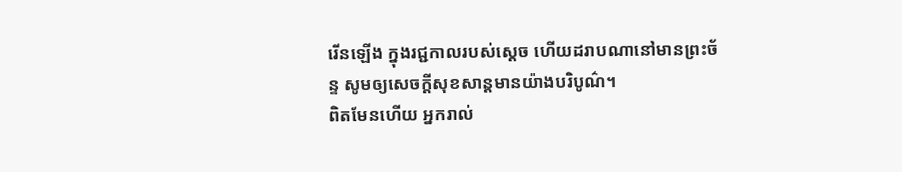រើនឡើង ក្នុងរជ្ជកាលរបស់ស្តេច ហើយដរាបណានៅមានព្រះច័ន្ទ សូមឲ្យសេចក្ដីសុខសាន្តមានយ៉ាងបរិបូណ៌។
ពិតមែនហើយ អ្នករាល់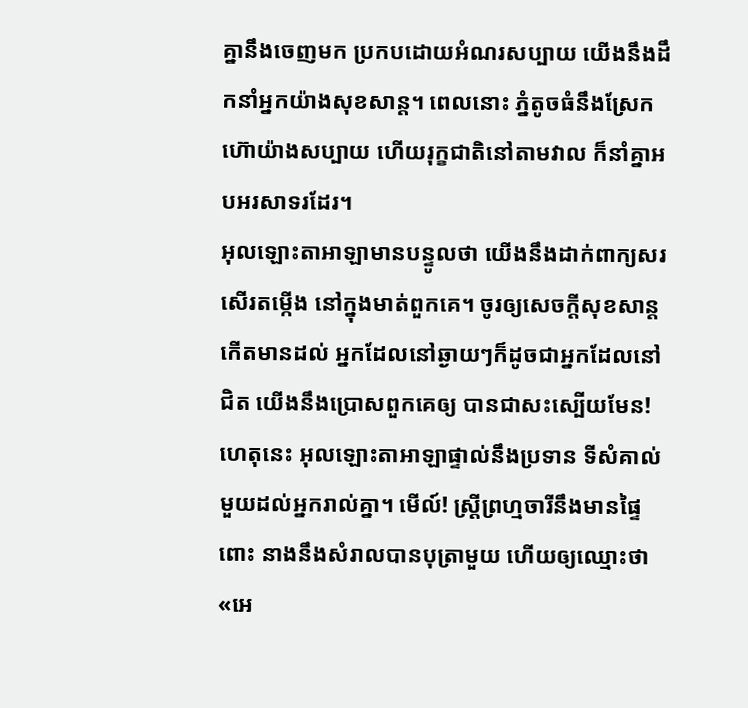គ្នានឹងចេញមក ប្រកបដោយអំណរសប្បាយ យើងនឹងដឹកនាំអ្នកយ៉ាងសុខសាន្ត។ ពេលនោះ ភ្នំតូចធំនឹងស្រែកហ៊ោយ៉ាងសប្បាយ ហើយរុក្ខជាតិនៅតាមវាល ក៏នាំគ្នាអបអរសាទរដែរ។
អុលឡោះតាអាឡាមានបន្ទូលថា យើងនឹងដាក់ពាក្យសរសើរតម្កើង នៅក្នុងមាត់ពួកគេ។ ចូរឲ្យសេចក្ដីសុខសាន្តកើតមានដល់ អ្នកដែលនៅឆ្ងាយៗក៏ដូចជាអ្នកដែលនៅជិត យើងនឹងប្រោសពួកគេឲ្យ បានជាសះស្បើយមែន!
ហេតុនេះ អុលឡោះតាអាឡាផ្ទាល់នឹងប្រទាន ទីសំគាល់មួយដល់អ្នករាល់គ្នា។ មើល៍! ស្ត្រីព្រហ្មចារីនឹងមានផ្ទៃពោះ នាងនឹងសំរាលបានបុត្រាមួយ ហើយឲ្យឈ្មោះថា «អេ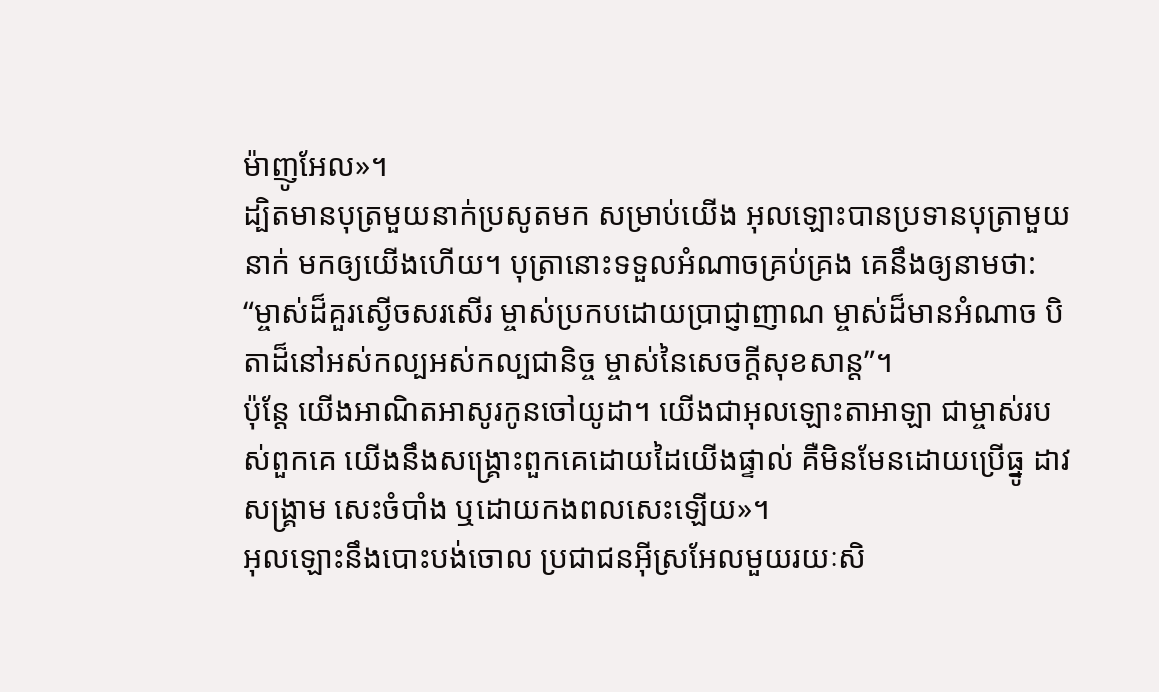ម៉ាញូអែល»។
ដ្បិតមានបុត្រមួយនាក់ប្រសូតមក សម្រាប់យើង អុលឡោះបានប្រទានបុត្រាមួយនាក់ មកឲ្យយើងហើយ។ បុត្រានោះទទួលអំណាចគ្រប់គ្រង គេនឹងឲ្យនាមថា: “ម្ចាស់ដ៏គួរស្ងើចសរសើរ ម្ចាស់ប្រកបដោយប្រាជ្ញាញាណ ម្ចាស់ដ៏មានអំណាច បិតាដ៏នៅអស់កល្បអស់កល្បជានិច្ច ម្ចាស់នៃសេចក្ដីសុខសាន្ត”។
ប៉ុន្តែ យើងអាណិតអាសូរកូនចៅយូដា។ យើងជាអុលឡោះតាអាឡា ជាម្ចាស់របស់ពួកគេ យើងនឹងសង្គ្រោះពួកគេដោយដៃយើងផ្ទាល់ គឺមិនមែនដោយប្រើធ្នូ ដាវ សង្គ្រាម សេះចំបាំង ឬដោយកងពលសេះឡើយ»។
អុលឡោះនឹងបោះបង់ចោល ប្រជាជនអ៊ីស្រអែលមួយរយៈសិ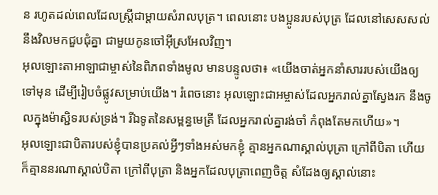ន រហូតដល់ពេលដែលស្ត្រីជាម្តាយសំរាលបុត្រ។ ពេលនោះ បងប្អូនរបស់បុត្រ ដែលនៅសេសសល់ នឹងវិលមកជួបជុំគ្នា ជាមួយកូនចៅអ៊ីស្រអែលវិញ។
អុលឡោះតាអាឡាជាម្ចាស់នៃពិភពទាំងមូល មានបន្ទូលថា៖ «យើងចាត់អ្នកនាំសាររបស់យើងឲ្យទៅមុន ដើម្បីរៀបចំផ្លូវសម្រាប់យើង។ រំពេចនោះ អុលឡោះជាអម្ចាស់ដែលអ្នករាល់គ្នាស្វែងរក នឹងចូលក្នុងម៉ាស្ជិទរបស់ទ្រង់។ រីឯទូតនៃសម្ពន្ធមេត្រី ដែលអ្នករាល់គ្នារង់ចាំ កំពុងតែមកហើយ»។
អុលឡោះជាបិតារបស់ខ្ញុំបានប្រគល់អ្វីៗទាំងអស់មកខ្ញុំ គ្មានអ្នកណាស្គាល់បុត្រា ក្រៅពីបិតា ហើយក៏គ្មាននរណាស្គាល់បិតា ក្រៅពីបុត្រា និងអ្នកដែលបុត្រាពេញចិត្ត សំដែងឲ្យស្គាល់នោះ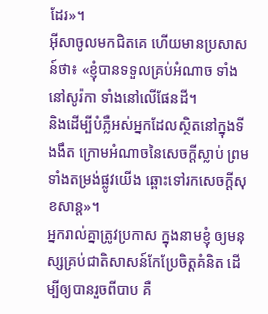ដែរ»។
អ៊ីសាចូលមកជិតគេ ហើយមានប្រសាសន៍ថា៖ «ខ្ញុំបានទទួលគ្រប់អំណាច ទាំងនៅសូរ៉កា ទាំងនៅលើផែនដី។
និងដើម្បីបំភ្លឺអស់អ្នកដែលស្ថិតនៅក្នុងទីងងឹត ក្រោមអំណាចនៃសេចក្ដីស្លាប់ ព្រមទាំងតម្រង់ផ្លូវយើង ឆ្ពោះទៅរកសេចក្ដីសុខសាន្ដ»។
អ្នករាល់គ្នាត្រូវប្រកាស ក្នុងនាមខ្ញុំ ឲ្យមនុស្សគ្រប់ជាតិសាសន៍កែប្រែចិត្ដគំនិត ដើម្បីឲ្យបានរួចពីបាប គឺ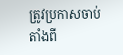ត្រូវប្រកាសចាប់តាំងពី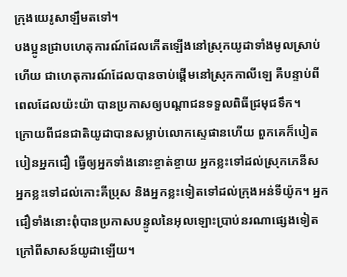ក្រុងយេរូសាឡឹមតទៅ។
បងប្អូនជ្រាបហេតុការណ៍ដែលកើតឡើងនៅស្រុកយូដាទាំងមូលស្រាប់ហើយ ជាហេតុការណ៍ដែលបានចាប់ផ្ដើមនៅស្រុកកាលីឡេ គឺបន្ទាប់ពីពេលដែលយ៉ះយ៉ា បានប្រកាសឲ្យបណ្ដាជនទទួលពិធីជ្រមុជទឹក។
ក្រោយពីជនជាតិយូដាបានសម្លាប់លោកស្ទេផានហើយ ពួកគេក៏បៀតបៀនអ្នកជឿ ធ្វើឲ្យអ្នកទាំងនោះខ្ចាត់ខ្ចាយ អ្នកខ្លះទៅដល់ស្រុកភេនីស អ្នកខ្លះទៅដល់កោះគីប្រុស និងអ្នកខ្លះទៀតទៅដល់ក្រុងអន់ទីយ៉ូក។ អ្នកជឿទាំងនោះពុំបានប្រកាសបន្ទូលនៃអុលឡោះប្រាប់នរណាផ្សេងទៀត ក្រៅពីសាសន៍យូដាឡើយ។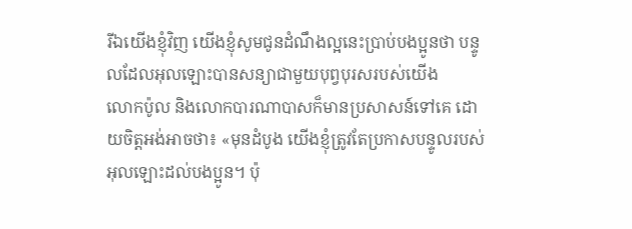រីឯយើងខ្ញុំវិញ យើងខ្ញុំសូមជូនដំណឹងល្អនេះប្រាប់បងប្អូនថា បន្ទូលដែលអុលឡោះបានសន្យាជាមួយបុព្វបុរសរបស់យើង
លោកប៉ូល និងលោកបារណាបាសក៏មានប្រសាសន៍ទៅគេ ដោយចិត្ដអង់អាចថា៖ «មុនដំបូង យើងខ្ញុំត្រូវតែប្រកាសបន្ទូលរបស់អុលឡោះដល់បងប្អូន។ ប៉ុ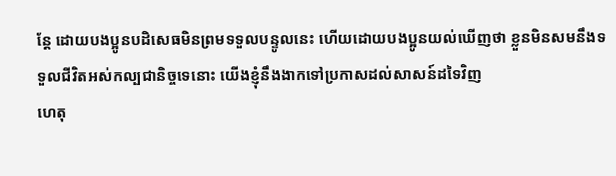ន្ដែ ដោយបងប្អូនបដិសេធមិនព្រមទទួលបន្ទូលនេះ ហើយដោយបងប្អូនយល់ឃើញថា ខ្លួនមិនសមនឹងទទួលជីវិតអស់កល្បជានិច្ចទេនោះ យើងខ្ញុំនឹងងាកទៅប្រកាសដល់សាសន៍ដទៃវិញ
ហេតុ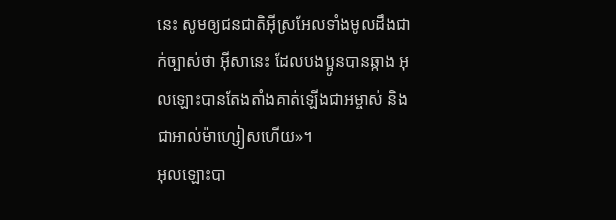នេះ សូមឲ្យជនជាតិអ៊ីស្រអែលទាំងមូលដឹងជាក់ច្បាស់ថា អ៊ីសានេះ ដែលបងប្អូនបានឆ្កាង អុលឡោះបានតែងតាំងគាត់ឡើងជាអម្ចាស់ និងជាអាល់ម៉ាហ្សៀសហើយ»។
អុលឡោះបា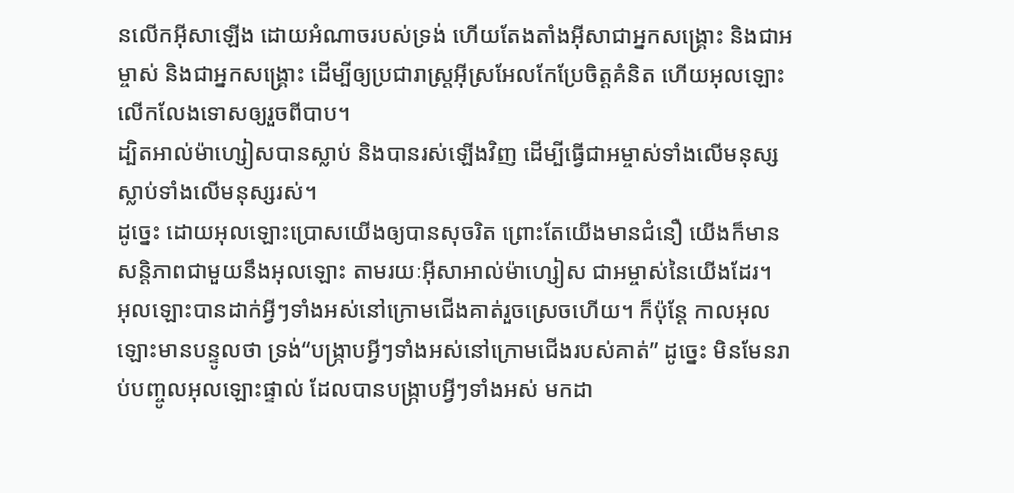នលើកអ៊ីសាឡើង ដោយអំណាចរបស់ទ្រង់ ហើយតែងតាំងអ៊ីសាជាអ្នកសង្រ្គោះ និងជាអម្ចាស់ និងជាអ្នកសង្រ្គោះ ដើម្បីឲ្យប្រជារាស្ដ្រអ៊ីស្រអែលកែប្រែចិត្ដគំនិត ហើយអុលឡោះលើកលែងទោសឲ្យរួចពីបាប។
ដ្បិតអាល់ម៉ាហ្សៀសបានស្លាប់ និងបានរស់ឡើងវិញ ដើម្បីធ្វើជាអម្ចាស់ទាំងលើមនុស្សស្លាប់ទាំងលើមនុស្សរស់។
ដូច្នេះ ដោយអុលឡោះប្រោសយើងឲ្យបានសុចរិត ព្រោះតែយើងមានជំនឿ យើងក៏មានសន្ដិភាពជាមួយនឹងអុលឡោះ តាមរយៈអ៊ីសាអាល់ម៉ាហ្សៀស ជាអម្ចាស់នៃយើងដែរ។
អុលឡោះបានដាក់អ្វីៗទាំងអស់នៅក្រោមជើងគាត់រួចស្រេចហើយ។ ក៏ប៉ុន្ដែ កាលអុលឡោះមានបន្ទូលថា ទ្រង់“បង្ក្រាបអ្វីៗទាំងអស់នៅក្រោមជើងរបស់គាត់” ដូច្នេះ មិនមែនរាប់បញ្ចូលអុលឡោះផ្ទាល់ ដែលបានបង្ក្រាបអ្វីៗទាំងអស់ មកដា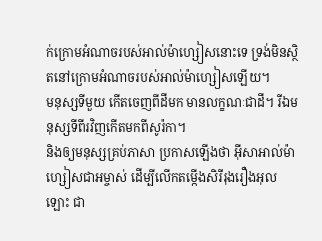ក់ក្រោមអំណាចរបស់អាល់ម៉ាហ្សៀសនោះទេ ទ្រង់មិនស្ថិតនៅក្រោមអំណាចរបស់អាល់ម៉ាហ្សៀសឡើយ។
មនុស្សទីមួយ កើតចេញពីដីមក មានលក្ខណៈជាដី។ រីឯមនុស្សទីពីរវិញកើតមកពីសូរ៉កា។
និងឲ្យមនុស្សគ្រប់ភាសា ប្រកាសឡើងថា អ៊ីសាអាល់ម៉ាហ្សៀសជាអម្ចាស់ ដើម្បីលើកតម្កើងសិរីរុងរឿងអុលឡោះ ជា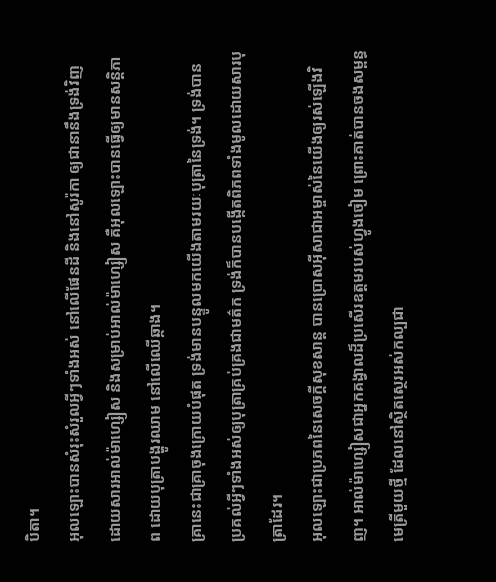បិតា។
អុលឡោះបានសំរុះសំរួលអ្វីៗទាំងអស់ នៅលើផែនដី និងនៅសូរ៉កា ឲ្យជានានឹងទ្រង់វិញ ដោយសារអាល់ម៉ាហ្សៀស និងសម្រាប់អាល់ម៉ាហ្សៀស គឺអុលឡោះបានធ្វើឲ្យមានសន្ដិភាព ដោយបុត្រាបង្ហូរឈាម នៅលើឈើឆ្កាង។
គ្រានេះជាគ្រាចុងក្រោយបំផុត ទ្រង់មានបន្ទូលមកយើងតាមរយៈបុត្រានៃទ្រង់។ ទ្រង់បានប្រគល់អ្វីៗទាំងអស់ឲ្យបុត្រាគ្រប់គ្រងជាមត៌ក ទ្រង់ក៏បានបង្កើតពិភពទាំងមូលដោយសារបុត្រាដែរ។
អុលឡោះជាប្រភពនៃសេចក្ដីសុខសាន្ដ បានប្រោសអ៊ីសាជាអម្ចាស់នៃយើងឲ្យរស់ឡើងវិញ។ អាល់ម៉ាហ្សៀសជាអ្នកគង្វាលដ៏ប្រសើរឧត្ដមរបស់ហ្វូងចៀម ព្រោះគាត់បានចងសម្ពន្ធមេត្រីមួយថ្មី ដែលនៅស្ថិតស្ថេរអស់កល្បជា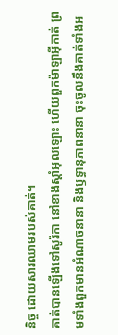និច្ច ដោយសារឈាមរបស់គាត់។
គាត់បានឡើងទៅសូរ៉កា នៅខាងស្ដាំអុលឡោះ ហើយពួកម៉ាឡាអ៊ីកាត់ ព្រមទាំងពួកមានអំណាចនានា និងឫទ្ធានុភាពនានា ចុះចូលនឹងគាត់ទាំងអ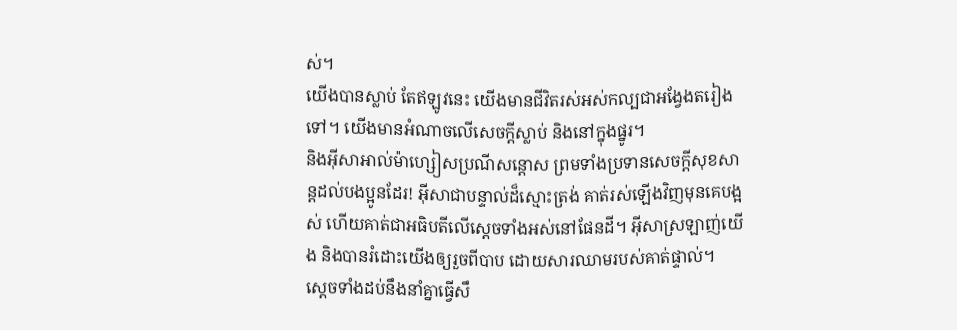ស់។
យើងបានស្លាប់ តែឥឡូវនេះ យើងមានជីវិតរស់អស់កល្បជាអង្វែងតរៀងទៅ។ យើងមានអំណាចលើសេចក្ដីស្លាប់ និងនៅក្នុងផ្នូរ។
និងអ៊ីសាអាល់ម៉ាហ្សៀសប្រណីសន្ដោស ព្រមទាំងប្រទានសេចក្ដីសុខសាន្ដដល់បងប្អូនដែរ! អ៊ីសាជាបន្ទាល់ដ៏ស្មោះត្រង់ គាត់រស់ឡើងវិញមុនគេបង្អស់ ហើយគាត់ជាអធិបតីលើស្ដេចទាំងអស់នៅផែនដី។ អ៊ីសាស្រឡាញ់យើង និងបានរំដោះយើងឲ្យរួចពីបាប ដោយសារឈាមរបស់គាត់ផ្ទាល់។
ស្ដេចទាំងដប់នឹងនាំគ្នាធ្វើសឹ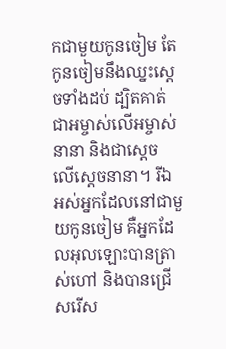កជាមួយកូនចៀម តែកូនចៀមនឹងឈ្នះស្ដេចទាំងដប់ ដ្បិតគាត់ជាអម្ចាស់លើអម្ចាស់នានា និងជាស្តេច លើស្តេចនានា។ រីឯអស់អ្នកដែលនៅជាមួយកូនចៀម គឺអ្នកដែលអុលឡោះបានត្រាស់ហៅ និងបានជ្រើសរើស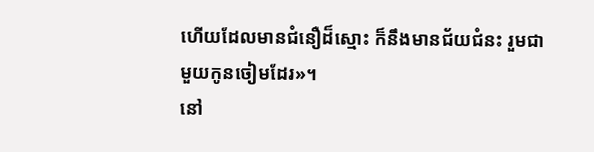ហើយដែលមានជំនឿដ៏ស្មោះ ក៏នឹងមានជ័យជំនះ រួមជាមួយកូនចៀមដែរ»។
នៅ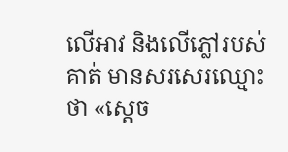លើអាវ និងលើភ្លៅរបស់គាត់ មានសរសេរឈ្មោះថា «ស្តេច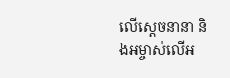លើស្តេចនានា និងអម្ចាស់លើអ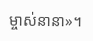ម្ចាស់នានា»។